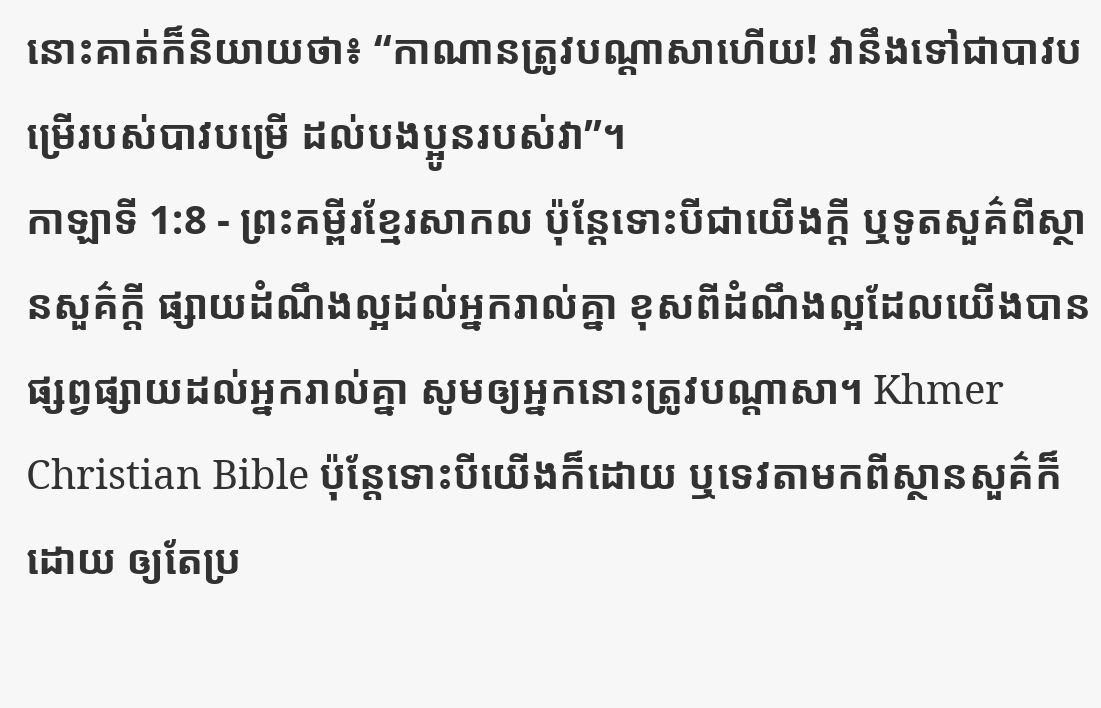នោះគាត់ក៏និយាយថា៖ “កាណានត្រូវបណ្ដាសាហើយ! វានឹងទៅជាបាវបម្រើរបស់បាវបម្រើ ដល់បងប្អូនរបស់វា”។
កាឡាទី 1:8 - ព្រះគម្ពីរខ្មែរសាកល ប៉ុន្តែទោះបីជាយើងក្ដី ឬទូតសួគ៌ពីស្ថានសួគ៌ក្ដី ផ្សាយដំណឹងល្អដល់អ្នករាល់គ្នា ខុសពីដំណឹងល្អដែលយើងបានផ្សព្វផ្សាយដល់អ្នករាល់គ្នា សូមឲ្យអ្នកនោះត្រូវបណ្ដាសា។ Khmer Christian Bible ប៉ុន្ដែទោះបីយើងក៏ដោយ ឬទេវតាមកពីស្ថានសួគ៌ក៏ដោយ ឲ្យតែប្រ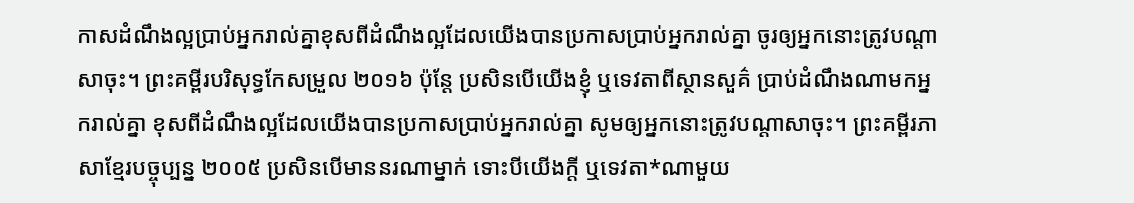កាសដំណឹងល្អប្រាប់អ្នករាល់គ្នាខុសពីដំណឹងល្អដែលយើងបានប្រកាសប្រាប់អ្នករាល់គ្នា ចូរឲ្យអ្នកនោះត្រូវបណ្តាសាចុះ។ ព្រះគម្ពីរបរិសុទ្ធកែសម្រួល ២០១៦ ប៉ុន្តែ ប្រសិនបើយើងខ្ញុំ ឬទេវតាពីស្ថានសួគ៌ ប្រាប់ដំណឹងណាមកអ្នករាល់គ្នា ខុសពីដំណឹងល្អដែលយើងបានប្រកាសប្រាប់អ្នករាល់គ្នា សូមឲ្យអ្នកនោះត្រូវបណ្ដាសាចុះ។ ព្រះគម្ពីរភាសាខ្មែរបច្ចុប្បន្ន ២០០៥ ប្រសិនបើមាននរណាម្នាក់ ទោះបីយើងក្ដី ឬទេវតា*ណាមួយ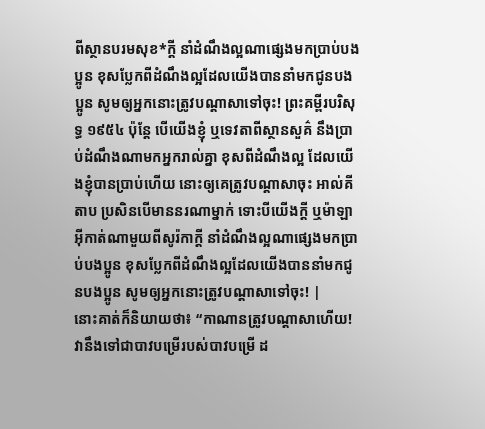ពីស្ថានបរមសុខ*ក្ដី នាំដំណឹងល្អណាផ្សេងមកប្រាប់បងប្អូន ខុសប្លែកពីដំណឹងល្អដែលយើងបាននាំមកជូនបងប្អូន សូមឲ្យអ្នកនោះត្រូវបណ្ដាសាទៅចុះ! ព្រះគម្ពីរបរិសុទ្ធ ១៩៥៤ ប៉ុន្តែ បើយើងខ្ញុំ ឬទេវតាពីស្ថានសួគ៌ នឹងប្រាប់ដំណឹងណាមកអ្នករាល់គ្នា ខុសពីដំណឹងល្អ ដែលយើងខ្ញុំបានប្រាប់ហើយ នោះឲ្យគេត្រូវបណ្តាសាចុះ អាល់គីតាប ប្រសិនបើមាននរណាម្នាក់ ទោះបីយើងក្ដី ឬម៉ាឡាអ៊ីកាត់ណាមួយពីសូរ៉កាក្ដី នាំដំណឹងល្អណាផ្សេងមកប្រាប់បងប្អូន ខុសប្លែកពីដំណឹងល្អដែលយើងបាននាំមកជូនបងប្អូន សូមឲ្យអ្នកនោះត្រូវបណ្ដាសាទៅចុះ! |
នោះគាត់ក៏និយាយថា៖ “កាណានត្រូវបណ្ដាសាហើយ! វានឹងទៅជាបាវបម្រើរបស់បាវបម្រើ ដ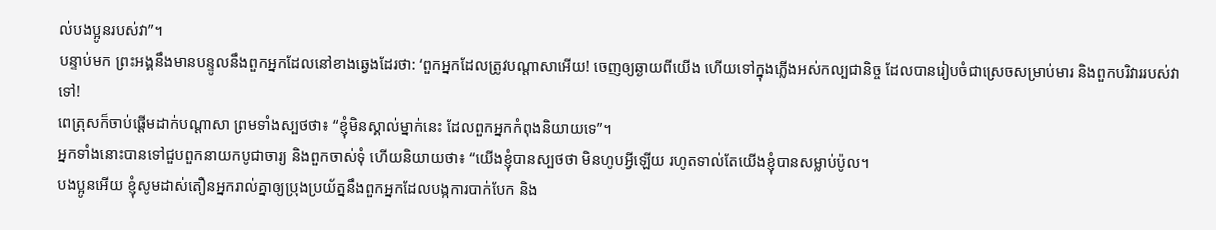ល់បងប្អូនរបស់វា”។
បន្ទាប់មក ព្រះអង្គនឹងមានបន្ទូលនឹងពួកអ្នកដែលនៅខាងឆ្វេងដែរថា: ‘ពួកអ្នកដែលត្រូវបណ្ដាសាអើយ! ចេញឲ្យឆ្ងាយពីយើង ហើយទៅក្នុងភ្លើងអស់កល្បជានិច្ច ដែលបានរៀបចំជាស្រេចសម្រាប់មារ និងពួកបរិវាររបស់វាទៅ!
ពេត្រុសក៏ចាប់ផ្ដើមដាក់បណ្ដាសា ព្រមទាំងស្បថថា៖ “ខ្ញុំមិនស្គាល់ម្នាក់នេះ ដែលពួកអ្នកកំពុងនិយាយទេ”។
អ្នកទាំងនោះបានទៅជួបពួកនាយកបូជាចារ្យ និងពួកចាស់ទុំ ហើយនិយាយថា៖ “យើងខ្ញុំបានស្បថថា មិនហូបអ្វីឡើយ រហូតទាល់តែយើងខ្ញុំបានសម្លាប់ប៉ូល។
បងប្អូនអើយ ខ្ញុំសូមដាស់តឿនអ្នករាល់គ្នាឲ្យប្រុងប្រយ័ត្ននឹងពួកអ្នកដែលបង្កការបាក់បែក និង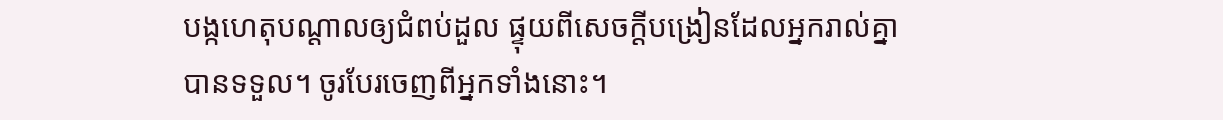បង្កហេតុបណ្ដាលឲ្យជំពប់ដួល ផ្ទុយពីសេចក្ដីបង្រៀនដែលអ្នករាល់គ្នាបានទទួល។ ចូរបែរចេញពីអ្នកទាំងនោះ។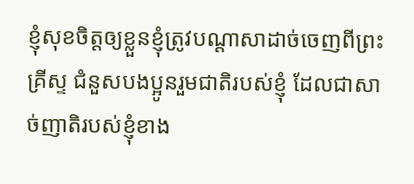ខ្ញុំសុខចិត្តឲ្យខ្លួនខ្ញុំត្រូវបណ្ដាសាដាច់ចេញពីព្រះគ្រីស្ទ ជំនួសបងប្អូនរួមជាតិរបស់ខ្ញុំ ដែលជាសាច់ញាតិរបស់ខ្ញុំខាង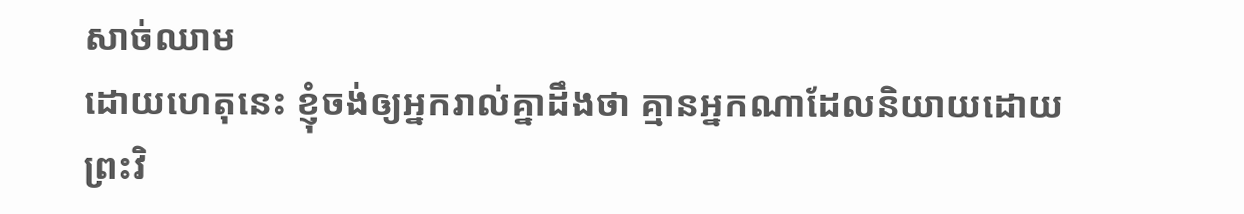សាច់ឈាម
ដោយហេតុនេះ ខ្ញុំចង់ឲ្យអ្នករាល់គ្នាដឹងថា គ្មានអ្នកណាដែលនិយាយដោយព្រះវិ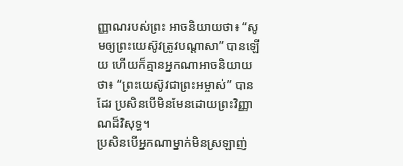ញ្ញាណរបស់ព្រះ អាចនិយាយថា៖ “សូមឲ្យព្រះយេស៊ូវត្រូវបណ្ដាសា” បានឡើយ ហើយក៏គ្មានអ្នកណាអាចនិយាយថា៖ “ព្រះយេស៊ូវជាព្រះអម្ចាស់” បានដែរ ប្រសិនបើមិនមែនដោយព្រះវិញ្ញាណដ៏វិសុទ្ធ។
ប្រសិនបើអ្នកណាម្នាក់មិនស្រឡាញ់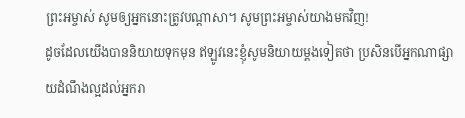ព្រះអម្ចាស់ សូមឲ្យអ្នកនោះត្រូវបណ្ដាសា។ សូមព្រះអម្ចាស់យាងមកវិញ!
ដូចដែលយើងបាននិយាយទុកមុន ឥឡូវនេះខ្ញុំសូមនិយាយម្ដងទៀតថា ប្រសិនបើអ្នកណាផ្សាយដំណឹងល្អដល់អ្នករា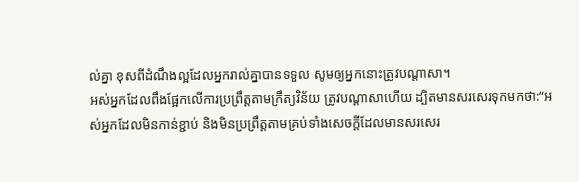ល់គ្នា ខុសពីដំណឹងល្អដែលអ្នករាល់គ្នាបានទទួល សូមឲ្យអ្នកនោះត្រូវបណ្ដាសា។
អស់អ្នកដែលពឹងផ្អែកលើការប្រព្រឹត្តតាមក្រឹត្យវិន័យ ត្រូវបណ្ដាសាហើយ ដ្បិតមានសរសេរទុកមកថា:“អស់អ្នកដែលមិនកាន់ខ្ជាប់ និងមិនប្រព្រឹត្តតាមគ្រប់ទាំងសេចក្ដីដែលមានសរសេរ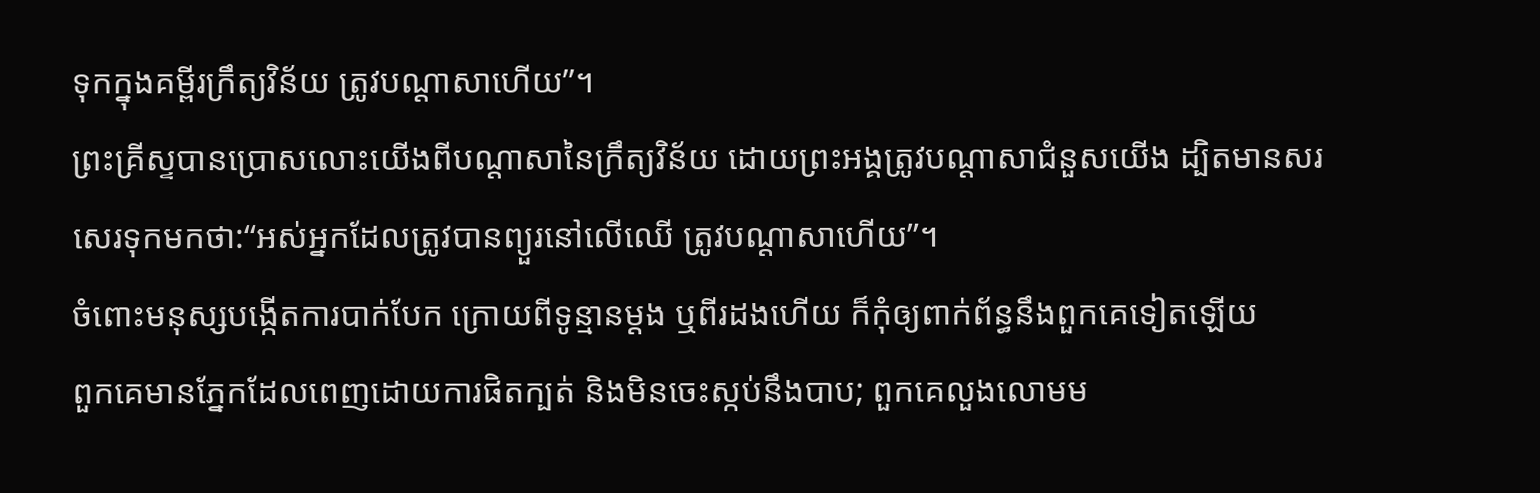ទុកក្នុងគម្ពីរក្រឹត្យវិន័យ ត្រូវបណ្ដាសាហើយ”។
ព្រះគ្រីស្ទបានប្រោសលោះយើងពីបណ្ដាសានៃក្រឹត្យវិន័យ ដោយព្រះអង្គត្រូវបណ្ដាសាជំនួសយើង ដ្បិតមានសរសេរទុកមកថា:“អស់អ្នកដែលត្រូវបានព្យួរនៅលើឈើ ត្រូវបណ្ដាសាហើយ”។
ចំពោះមនុស្សបង្កើតការបាក់បែក ក្រោយពីទូន្មានម្ដង ឬពីរដងហើយ ក៏កុំឲ្យពាក់ព័ន្ធនឹងពួកគេទៀតឡើយ
ពួកគេមានភ្នែកដែលពេញដោយការផិតក្បត់ និងមិនចេះស្កប់នឹងបាប; ពួកគេលួងលោមម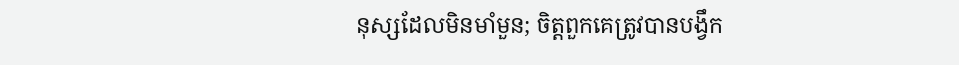នុស្សដែលមិនមាំមួន; ចិត្តពួកគេត្រូវបានបង្វឹក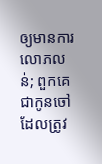ឲ្យមានការលោភលន់; ពួកគេជាកូនចៅដែលត្រូវ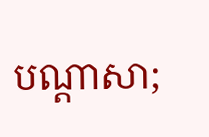បណ្ដាសា;